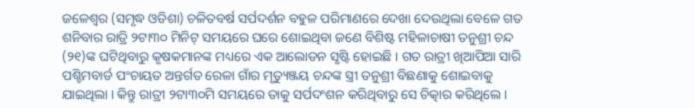ଜଳେଶ୍ୱର (ସମୃଦ୍ଧ ଓଡିଶା) ଚଳିତବର୍ଷ ସର୍ପଦର୍ଶନ ବହୁଳ ପରିମାଣରେ ଦେଖା ଦେଉଥିଲା ବେଳେ ଗତ ଶନିବାର ରାତ୍ରି ୨ଟା୩୦ ମିନିଟ୍ ସମୟରେ ଘରେ ଶୋଇଥିବା ଜଣେ ବିଶିଷ୍ଟ ମହିଳାଚାଷୀ ତନୁଶ୍ରୀ ଚନ୍ଦ (୨୧)ଙ୍କ ଘଟିଥିବାରୁ କୃଷକମାନଙ୍କ ମଧ୍ୟରେ ଏକ ଆଲୋଡନ ସୃଷ୍ଟି ହୋଇଛି । ଗତ ରାତ୍ରୀ ଖିଆପିଆ ସାରି ପଶ୍ଚିମବାର୍ଡ ପଂଚାୟତ ଅନ୍ତର୍ଗତ ରେଳା ଗାଁର ମୃତ୍ୟୁଞ୍ଜୟ ଚନ୍ଦଙ୍କ ସ୍ତ୍ରୀ ତନୁଶ୍ରୀ ବିଛଣାକୁ ଶୋଇବାକୁ ଯାଇଥିଲା । କିନ୍ତୁ ରାତ୍ରୀ ୨ଟା୩୦ମି ସମୟରେ ତାକୁ ସର୍ପଦଂଶନ କରିଥିବାରୁ ସେ ଚିତ୍କାର କରିଥିଲେ ।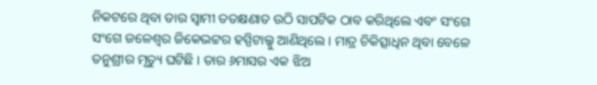ନିକଟରେ ଥିବା ତାର ସ୍ୱାମୀ ତତକ୍ଷଣାତ ଉଠି ସାପଟିକ ଠାବ କରିଥିଲେ ଏବଂ ସଂଗେ ସଂଗେ ଜଳେଶ୍ୱର ଜିକେଭଟ୍ଟର ହସ୍ପିଟାଲ୍କୁ ଆଣିଥିଲେ । ମାତ୍ର ଚିକିତ୍ସାଧିନ ଥିବା ବେଳେ ତନୁଶ୍ରୀର ମୃତ୍ୟୁ ଘଟିଛି । ତାର ୬ମାସର ଏକ ଝିଅ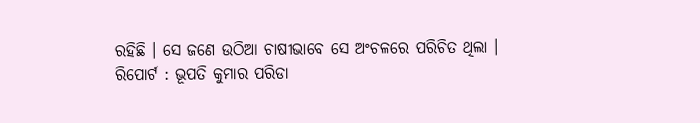ରହିଛି । ସେ ଜଣେ ଉଠିଆ ଚାଷୀଭାବେ ସେ ଅଂଚଳରେ ପରିଚିତ ଥିଲା ।
ରିପୋର୍ଟ : ଭୂପତି କୁମାର ପରିଡା